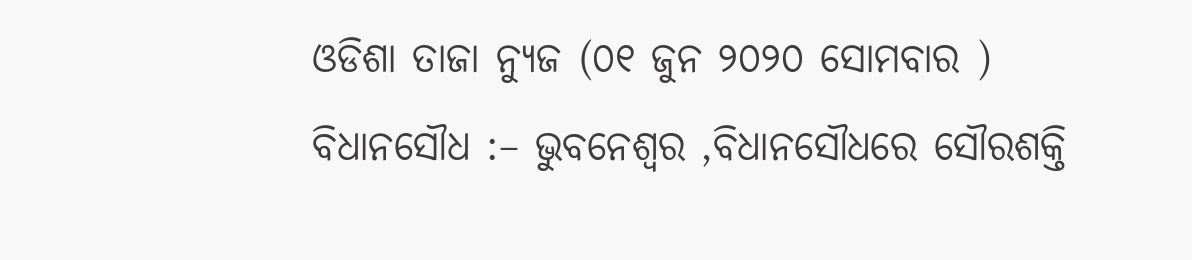ଓଡିଶା ତାଜା ନ୍ୟୁଜ (୦୧ ଜୁନ ୨୦୨୦ ସୋମବାର ) ବିଧାନସୌଧ :– ଭୁବନେଶ୍ୱର ,ବିଧାନସୌଧରେ ସୌରଶକ୍ତି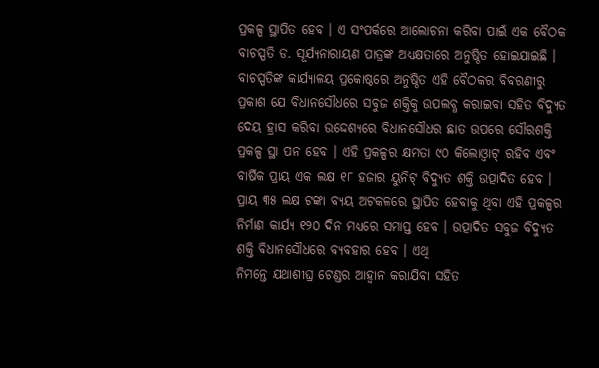ପ୍ରକଳ୍ପ ସ୍ଥାପିତ ହେବ । ଏ ସଂପର୍କରେ ଆଲୋଚନା କରିବା ପାଇଁ ଏକ ବୈଠକ ବାଚସ୍ପତି ଡ. ସୂର୍ଯ୍ୟନାରାୟଣ ପାତ୍ରଙ୍କ ଅଧ୍ୟକ୍ଷତାରେ ଅନୁଷ୍ଠିତ ହୋଇଯାଇଛି । ବାଚସ୍ପତିଙ୍କ କାର୍ଯ୍ୟାଳୟ ପ୍ରକୋଷ୍ଠରେ ଅନୁଷ୍ଠିତ ଏହି ବୈଠକର ବିବରଣୀରୁ ପ୍ରକାଶ ଯେ ବିଧାନସୌଧରେ ସବୁଜ ଶକ୍ତିକୁ ଉପଲବ୍ଧ କରାଇବା ସହିତ ବିଦ୍ୟୁତ ଦେୟ ହ୍ରାସ କରିବା ଉଦ୍ଦେଶ୍ୟରେ ବିଧାନସୌଧର ଛାତ ଉପରେ ସୌରଶକ୍ତି ପ୍ରକଳ୍ପ ସ୍ଥା ପନ ହେବ । ଏହି ପ୍ରକଳ୍ପର କ୍ଷମତା ୯୦ କିଲୋଓ୍ୱାଟ୍ ରହିବ ଏବଂ ବାର୍ଷିକ ପ୍ରାୟ ଏକ ଲକ୍ଷ ୧୮ ହଜାର ୟୁନିଟ୍ ବିଦ୍ୟୁତ ଶକ୍ତି ଉତ୍ପାଦିତ ହେବ ।
ପ୍ରାୟ ୩୫ ଲକ୍ଷ ଟଙ୍କା ବ୍ୟୟ ଅଟକଳରେ ସ୍ଥାପିତ ହେବାକୁ ଥିବା ଏହି ପ୍ରକଳ୍ପର ନିର୍ମାଣ କାର୍ଯ୍ୟ ୧୨୦ ଦିନ ମଧ୍ୟରେ ସମାପ୍ତ ହେବ । ଉତ୍ପାଦିତ ସବୁଜ ବିଦ୍ୟୁତ ଶକ୍ତି ବିଧାନସୌଧରେ ବ୍ୟବହାର ହେବ । ଏଥି
ନିମନ୍ତେ ଯଥାଶୀଘ୍ର ଟେଣ୍ଡର ଆହ୍ୱାନ କରାଯିବା ସହିତ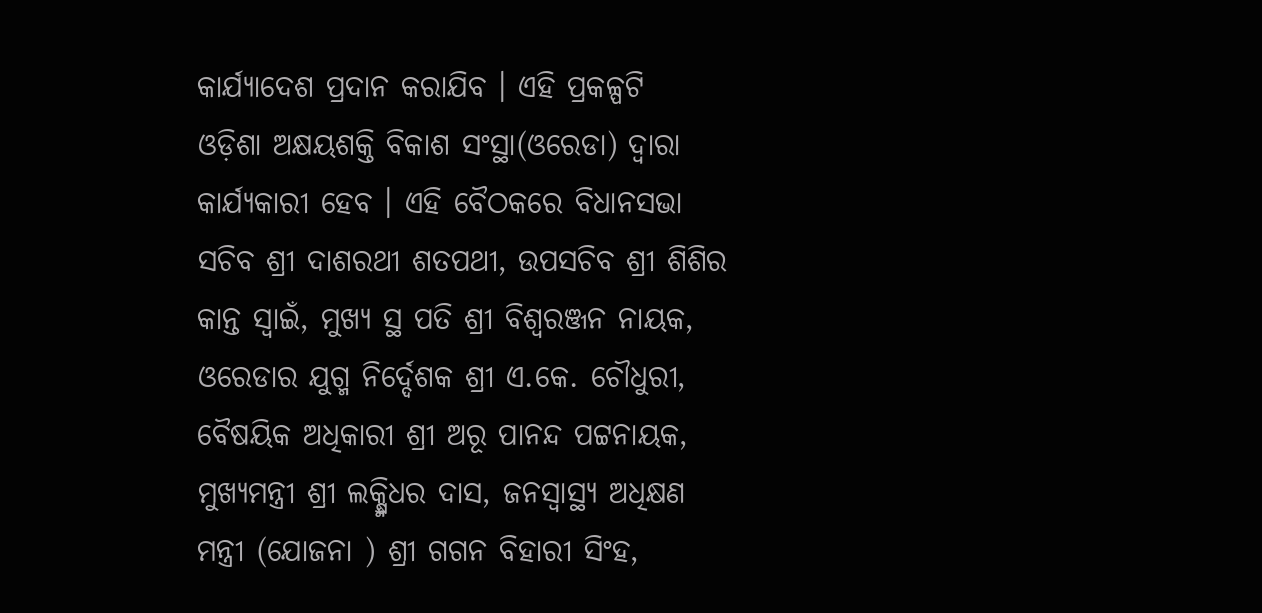କାର୍ଯ୍ୟାଦେଶ ପ୍ରଦାନ କରାଯିବ । ଏହି ପ୍ରକଳ୍ପଟି
ଓଡ଼ିଶା ଅକ୍ଷୟଶକ୍ତି ବିକାଶ ସଂସ୍ଥା(ଓରେଡା) ଦ୍ୱାରା କାର୍ଯ୍ୟକାରୀ ହେବ । ଏହି ବୈଠକରେ ବିଧାନସଭା ସଚିବ ଶ୍ରୀ ଦାଶରଥୀ ଶତପଥୀ, ଉପସଚିବ ଶ୍ରୀ ଶିଶିର କାନ୍ତ ସ୍ୱାଇଁ, ମୁଖ୍ୟ ସ୍ଥ ପତି ଶ୍ରୀ ବିଶ୍ୱରଞ୍ଜନ ନାୟକ, ଓରେଡାର ଯୁଗ୍ମ ନିର୍ଦ୍ଦେଶକ ଶ୍ରୀ ଏ.କେ. ଚୌଧୁରୀ, ବୈଷୟିକ ଅଧିକାରୀ ଶ୍ରୀ ଅରୂ ପାନନ୍ଦ ପଟ୍ଟନାୟକ, ମୁଖ୍ୟମନ୍ତ୍ରୀ ଶ୍ରୀ ଲକ୍ଷ୍ମିଧର ଦାସ, ଜନସ୍ୱାସ୍ଥ୍ୟ ଅଧିକ୍ଷଣ ମନ୍ତ୍ରୀ (ଯୋଜନା ) ଶ୍ରୀ ଗଗନ ବିହାରୀ ସିଂହ,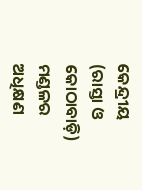କେନ୍ଦ୍ରୀୟ (ରାସ୍ତା ଓ କୋଠାବାଡ଼ି) ମଣ୍ଡଳର ଅଧିକ୍ଷଣ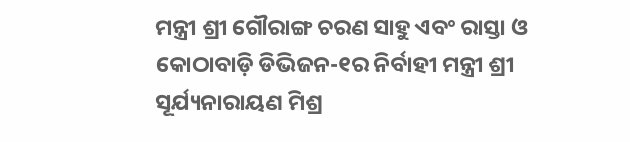ମନ୍ତ୍ରୀ ଶ୍ରୀ ଗୌରାଙ୍ଗ ଚରଣ ସାହୁ ଏବଂ ରାସ୍ତା ଓ କୋଠାବାଡ଼ି ଡିଭିଜନ-୧ର ନିର୍ବାହୀ ମନ୍ତ୍ରୀ ଶ୍ରୀ ସୂର୍ଯ୍ୟନାରାୟଣ ମିଶ୍ର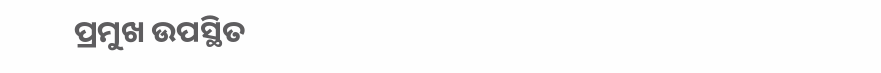ପ୍ରମୁଖ ଉପସ୍ଥିତ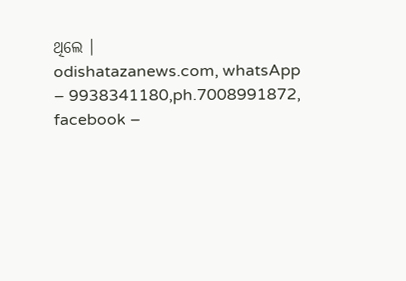ଥିଲେ ।
odishatazanews.com, whatsApp – 9938341180,ph.7008991872, facebook –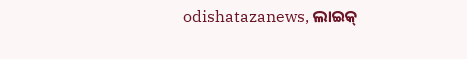odishatazanews, ଲାଇକ୍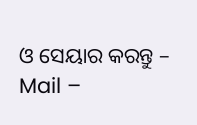ଓ ସେୟାର କରନ୍ତୁ – Mail –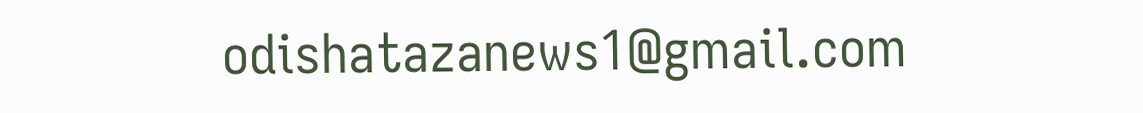odishatazanews1@gmail.com